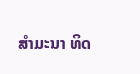ສໍາມະນາ ທິດ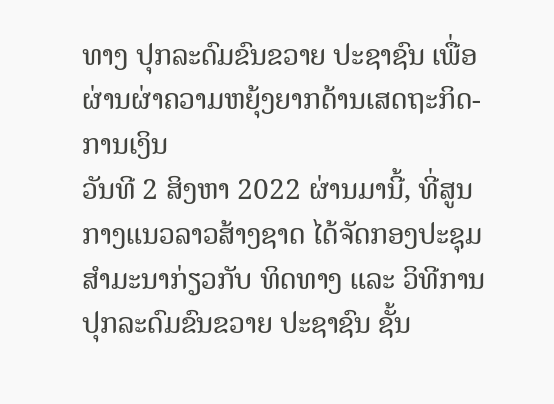ທາງ ປຸກລະດົມຂົນຂວາຍ ປະຊາຊົນ ເພື່ອຜ່ານຜ່າຄວາມຫຍຸ້ງຍາກດ້ານເສດຖະກິດ-ການເງິນ
ວັນທີ 2 ສິງຫາ 2022 ຜ່ານມານີ້, ທີ່ສູນກາງແນວລາວສ້າງຊາດ ໄດ້ຈັດກອງປະຊຸມສໍາມະນາກ່ຽວກັບ ທິດທາງ ແລະ ວິທີການປຸກລະດົມຂົນຂວາຍ ປະຊາຊົນ ຊັ້ນ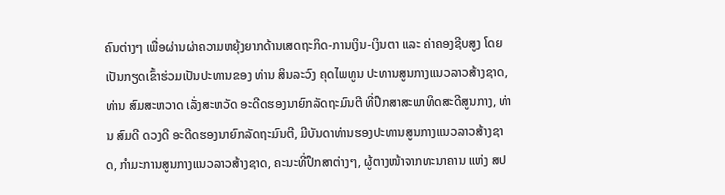ຄົນຕ່າງໆ ເພື່ອຜ່ານຜ່າຄວາມຫຍຸ້ງຍາກດ້ານເສດຖະກິດ-ການເງິນ-ເງິນຕາ ແລະ ຄ່າຄອງຊີບສູງ ໂດຍເປັນກຽດເຂົ້າຮ່ວມເປັນປະທານຂອງ ທ່ານ ສິນລະວົງ ຄຸດໄພທູນ ປະທານສູນກາງແນວລາວສ້າງຊາດ, ທ່ານ ສົມສະຫວາດ ເລັ່ງສະຫວັດ ອະດີດຮອງນາຍົກລັດຖະມົນຕີ ທີ່ປຶກສາສະພາທິດສະດີສູນກາງ, ທ່ານ ສົມດີ ດວງດີ ອະດີດຮອງນາຍົກລັດຖະມົນຕີ, ມີບັນດາທ່ານຮອງປະທານສູນກາງແນວລາວສ້າງຊາດ, ກໍາມະການສູນກາງແນວລາວສ້າງຊາດ, ຄະນະທີ່ປຶກສາຕ່າງໆ, ຜູ້ຕາງໜ້າຈາກທະນາຄານ ແຫ່ງ ສປ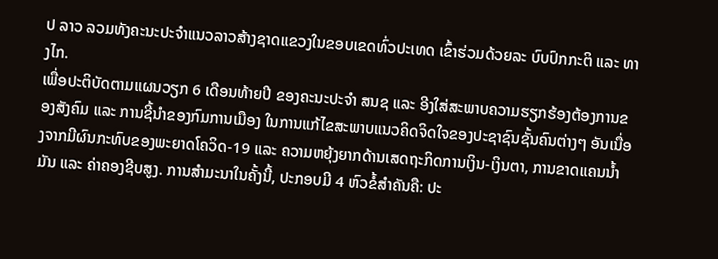ປ ລາວ ລວມທັງຄະນະປະຈໍາແນວລາວສ້າງຊາດແຂວງໃນຂອບເຂດທົ່ວປະເທດ ເຂົ້າຮ່ວມດ້ວຍລະ ບົບປົກກະຕິ ແລະ ທາງໄກ.
ເພື່ອປະຕິບັດຕາມແຜນວຽກ 6 ເດືອນທ້າຍປີ ຂອງຄະນະປະຈໍາ ສນຊ ແລະ ອີງໃສ່ສະພາບຄວາມຮຽກຮ້ອງຕ້ອງການຂອງສັງຄົມ ແລະ ການຊີ້ນໍາຂອງກົມການເມືອງ ໃນການແກ້ໄຂສະພາບແນວຄິດຈິດໃຈຂອງປະຊາຊົນຊັ້ນຄົນຕ່າງໆ ອັນເນື່ອງຈາກມີຜົນກະທົບຂອງພະຍາດໂຄວິດ-19 ແລະ ຄວາມຫຍຸ້ງຍາກດ້ານເສດຖະກິດການເງິນ-ເງິນຕາ, ການຂາດແຄນນໍ້າມັນ ແລະ ຄ່າຄອງຊີບສູງ. ການສໍາມະນາໃນຄັ້ງນີ້, ປະກອບມີ 4 ຫົວຂໍ້ສໍາຄັນຄື: ປະ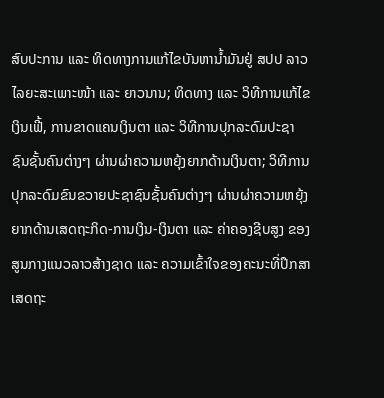ສົບປະການ ແລະ ທິດທາງການແກ້ໄຂບັນຫານໍ້າມັນຢູ່ ສປປ ລາວ ໄລຍະສະເພາະໜ້າ ແລະ ຍາວນານ; ທິດທາງ ແລະ ວິທີການແກ້ໄຂເງິນເຟີ້, ການຂາດແຄນເງິນຕາ ແລະ ວິທີການປຸກລະດົມປະຊາຊົນຊັ້ນຄົນຕ່າງໆ ຜ່ານຜ່າຄວາມຫຍຸ້ງຍາກດ້ານເງິນຕາ; ວິທີການປຸກລະດົມຂົນຂວາຍປະຊາຊົນຊັ້ນຄົນຕ່າງໆ ຜ່ານຜ່າຄວາມຫຍຸ້ງຍາກດ້ານເສດຖະກິດ-ການເງິນ-ເງິນຕາ ແລະ ຄ່າຄອງຊີບສູງ ຂອງສູນກາງແນວລາວສ້າງຊາດ ແລະ ຄວາມເຂົ້າໃຈຂອງຄະນະທີ່ປຶກສາເສດຖະ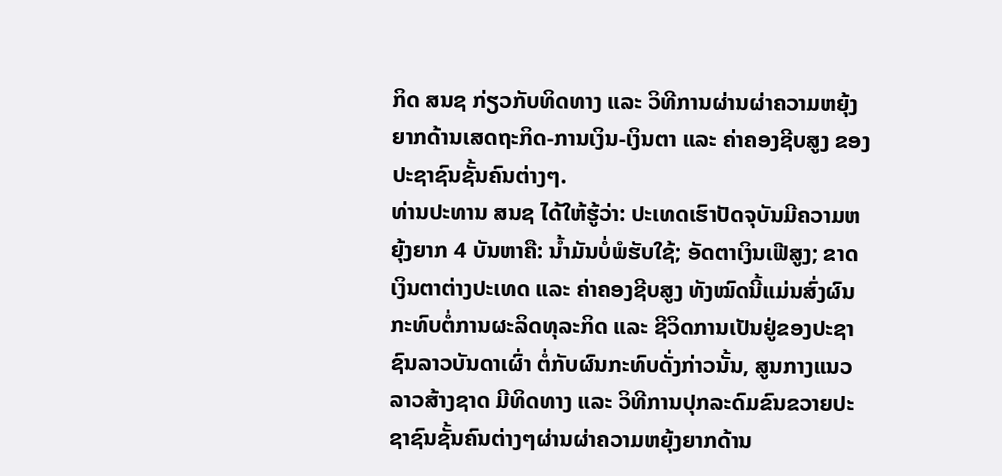ກິດ ສນຊ ກ່ຽວກັບທິດທາງ ແລະ ວິທີການຜ່ານຜ່າຄວາມຫຍຸ້ງຍາກດ້ານເສດຖະກິດ-ການເງິນ-ເງິນຕາ ແລະ ຄ່າຄອງຊີບສູງ ຂອງປະຊາຊົນຊັ້ນຄົນຕ່າງໆ.
ທ່ານປະທານ ສນຊ ໄດ້ໃຫ້ຮູ້ວ່າ: ປະເທດເຮົາປັດຈຸບັນມີຄວາມຫຍຸ້ງຍາກ 4 ບັນຫາຄື: ນໍ້າມັນບໍ່ພໍຮັບໃຊ້; ອັດຕາເງິນເຟີສູງ; ຂາດເງິນຕາຕ່າງປະເທດ ແລະ ຄ່າຄອງຊີບສູງ ທັງໝົດນີ້ແມ່ນສົ່ງຜົນກະທົບຕໍ່ການຜະລິດທຸລະກິດ ແລະ ຊີວິດການເປັນຢູ່ຂອງປະຊາຊົນລາວບັນດາເຜົ່າ ຕໍ່ກັບຜົນກະທົບດັ່ງກ່າວນັ້ນ, ສູນກາງແນວລາວສ້າງຊາດ ມີທິດທາງ ແລະ ວິທີການປຸກລະດົມຂົນຂວາຍປະຊາຊົນຊັ້ນຄົນຕ່າງໆຜ່ານຜ່າຄວາມຫຍຸ້ງຍາກດ້ານ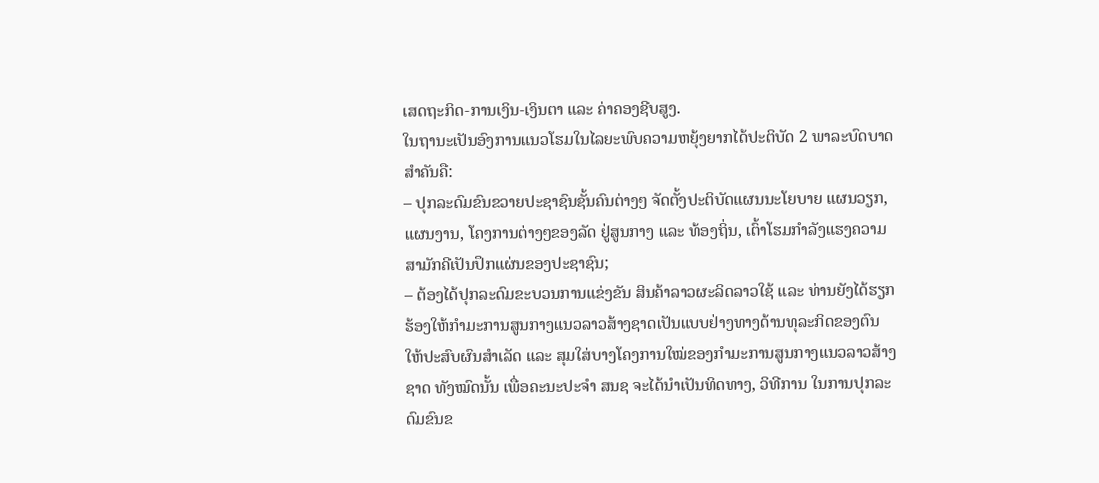ເສດຖະກິດ-ການເງິນ-ເງິນຕາ ແລະ ຄ່າຄອງຊີບສູງ.
ໃນຖານະເປັນອົງການແນວໂຮມໃນໄລຍະພົບຄວາມຫຍຸ້ງຍາກໄດ້ປະຕິບັດ 2 ພາລະບົດບາດສໍາຄັນຄື:
– ປຸກລະດົມຂົນຂວາຍປະຊາຊົນຊັ້ນຄົນຕ່າງໆ ຈັດຕັ້ງປະຕິບັດແຜນນະໂຍບາຍ ແຜນວຽກ, ແຜນງານ, ໂຄງການຕ່າງໆຂອງລັດ ຢູ່ສູນກາງ ແລະ ທ້ອງຖິ່ນ, ເຕົ້າໂຮມກໍາລັງແຮງຄວາມສາມັກຄີເປັນປຶກແຜ່ນຂອງປະຊາຊົນ;
– ຕ້ອງໄດ້ປຸກລະດົມຂະບວນການແຂ່ງຂັນ ສິນຄ້າລາວຜະລິດລາວໃຊ້ ແລະ ທ່ານຍັງໄດ້ຮຽກຮ້ອງໃຫ້ກໍາມະການສູນກາງແນວລາວສ້າງຊາດເປັນແບບຢ່າງທາງດ້ານທຸລະກິດຂອງຕົນໃຫ້ປະສົບຜົນສໍາເລັດ ແລະ ສຸມໃສ່ບາງໂຄງການໃໝ່ຂອງກໍາມະການສູນກາງແນວລາວສ້າງຊາດ ທັງໝົດນັ້ນ ເພື່ອຄະນະປະຈໍາ ສນຊ ຈະໄດ້ນໍາເປັນທິດທາງ, ວິທີການ ໃນການປຸກລະດົມຂົນຂ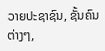ວາຍປະຊາຊົນ, ຊັ້ນຄົນຕ່າງໆ,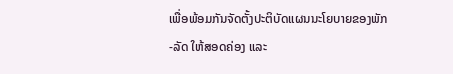ເພື່ອພ້ອມກັນຈັດຕັ້ງປະຕິບັດແຜນນະໂຍບາຍຂອງພັກ-ລັດ ໃຫ້ສອດຄ່ອງ ແລະ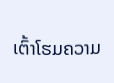ເຕົ້າໂຮມຄວາມ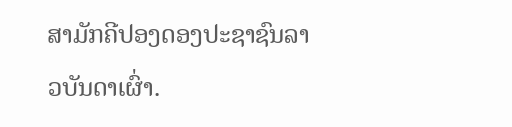ສາມັກຄີປອງດອງປະຊາຊົນລາວບັນດາເຜົ່າ.